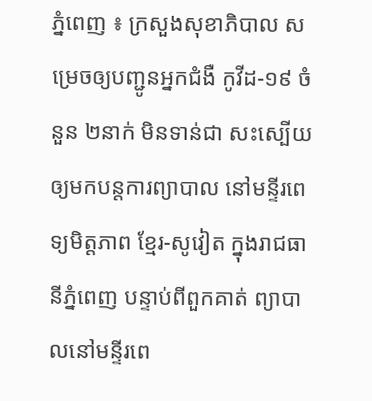ភ្នំពេញ ៖ ក្រសួងសុខាភិបាល សម្រេចឲ្យបញ្ជូនអ្នកជំងឺ កូវីដ-១៩ ចំនួន ២នាក់ មិនទាន់ជា សះស្បើយ ឲ្យមកបន្តការព្យាបាល នៅមន្ទីរពេទ្យមិត្តភាព ខ្មែរ-សូវៀត ក្នុងរាជធានីភ្នំពេញ បន្ទាប់ពីពួកគាត់ ព្យាបាលនៅមន្ទីរពេ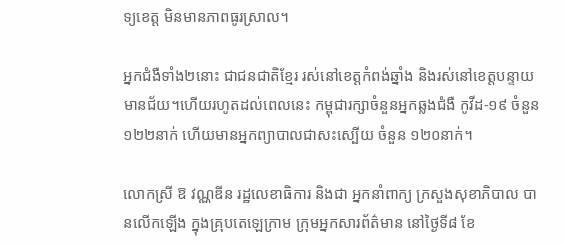ទ្យខេត្ត មិនមានភាពធូរស្រាល។

អ្នកជំងឺទាំង២នោះ ជាជនជាតិខ្មែរ រស់នៅខេត្តកំពង់ឆ្នាំង និងរស់នៅខេត្តបន្ទាយមានជ័យ។ហើយរហូតដល់ពេលនេះ កម្ពុជារក្សាចំនួនអ្នកឆ្លងជំងឺ កូវីដ-១៩ ចំនួន ១២២នាក់ ហើយមានអ្នកព្យាបាលជាសះស្បើយ ចំនួន ១២០នាក់។

លោកស្រី ឱ វណ្ណឌីន រដ្ឋលេខាធិការ និងជា អ្នកនាំពាក្យ ក្រសួងសុខាភិបាល បានលើកឡើង ក្នុងគ្រុបតេឡេក្រាម ក្រុមអ្នកសារព័ត៌មាន នៅថ្ងៃទី៨ ខែ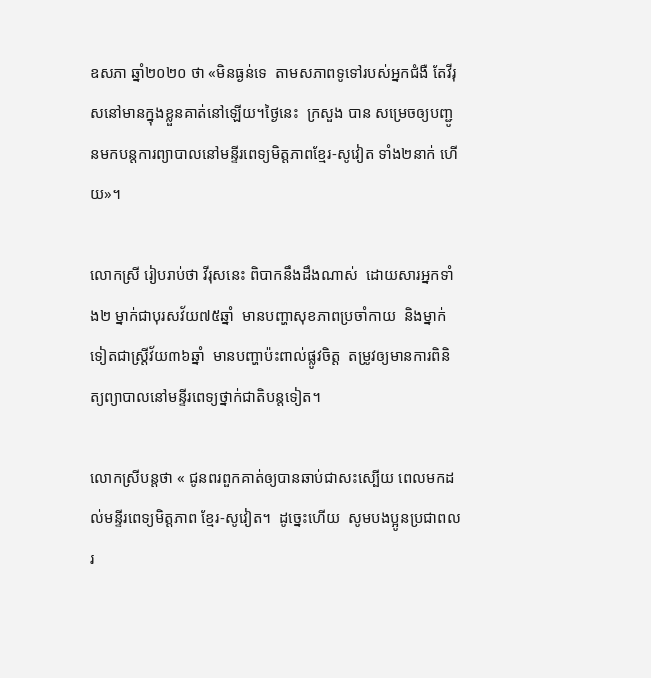ឧសភា ឆ្នាំ២០២០ ថា «មិនធ្ងន់ទេ  តាមសភាពទូទៅរបស់អ្នកជំងឺ តែវីរុសនៅមានក្នុងខ្លួនគាត់នៅឡើយ។ថ្ងៃនេះ  ក្រសួង បាន សម្រេចឲ្យបញ្ជូនមកបន្តការព្យាបាលនៅមន្ទីរពេទ្យមិត្តភាពខ្មែរ-សូវៀត ទាំង២នាក់ ហើយ»។

លោកស្រី រៀបរាប់ថា វីរុសនេះ ពិបាកនឹងដឹងណាស់  ដោយសារអ្នកទាំង២ ម្នាក់ជាបុរសវ័យ៧៥ឆ្នាំ  មានបញ្ហាសុខភាពប្រចាំកាយ  និងម្នាក់ទៀតជាស្ត្រីវ័យ៣៦ឆ្នាំ  មានបញ្ហាប៉ះពាល់ផ្លូវចិត្ត  តម្រូវឲ្យមានការពិនិត្យព្យាបាលនៅមន្ទីរពេទ្យថ្នាក់ជាតិបន្តទៀត។

លោកស្រីបន្ដថា « ជូនពរពួកគាត់ឲ្យបានឆាប់ជាសះស្បើយ ពេលមកដល់មន្ទីរពេទ្យមិត្តភាព ខ្មែរ-សូវៀត។  ដូច្នេះហើយ  សូមបងប្អូនប្រជាពលរ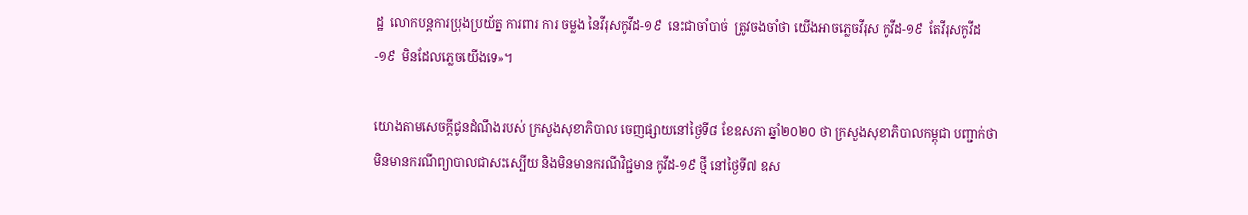ដ្ឋ  លោកបន្តការប្រុងប្រយ័ត្ន ការពារ ការ ចម្លង នៃវីរុសកូវីដ-១៩  នេះជាចាំបាច់  ត្រូវចងចាំថា យើងអាចភ្លេចវីរុស កូវីដ-១៩  តែវីរុសកូវីដ-១៩  មិនដែលភ្លេចយើងទេ»។

យោងតាមសេចក្ដីជូនដំណឹងរបស់ ក្រសួងសុខាភិបាល ចេញផ្សាយនៅថ្ងៃទី៨ ខែឧសភា ឆ្នាំ២០២០ ថា ក្រសួងសុខាភិបាលកម្ពុជា បញ្ជាក់ថា មិនមានករណីព្យាបាលជាសះស្បើយ និងមិនមានករណីវិជ្ជមាន កូវីដ-១៩ ថ្មី នៅថ្ងៃទី៧ ឧស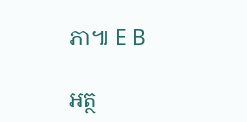ភា៕ E B

អត្ថ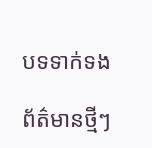បទទាក់ទង

ព័ត៌មានថ្មីៗ